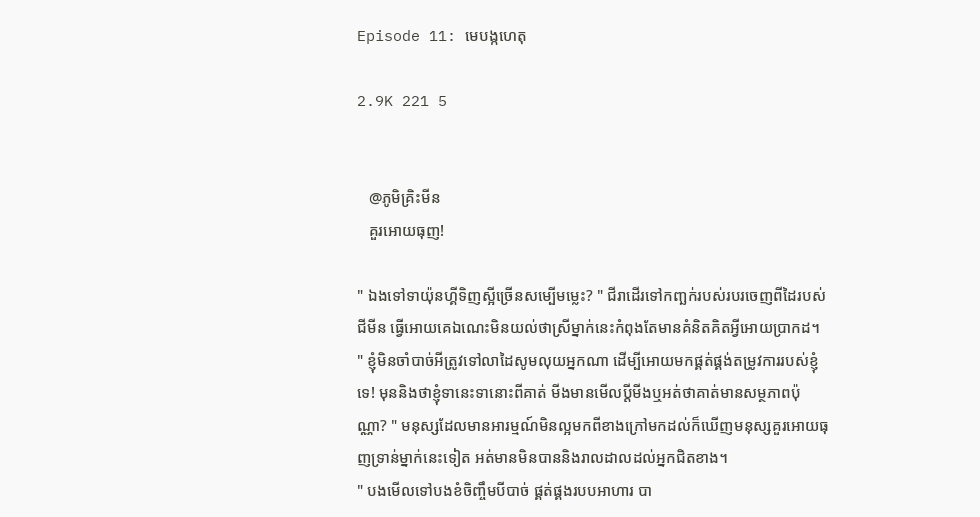Episode 11: មេបង្កហេតុ

2.9K 221 5


   @ភូមិគ្រិះមីន
   គួរអោយធុញ!

" ឯងទៅទាយ៉ុនហ្គីទិញស្អីច្រើនសម្បើមម្លេះ? " ជីរាដើរទៅកញ្ឆក់របស់របរចេញពីដៃរបស់ជីមីន ធ្វើអោយគេឯណេះមិនយល់ថាស្រីម្នាក់នេះកំពុងតែមានគំនិតគិតអ្វីអោយប្រាកដ។
" ខ្ញុំមិនចាំបាច់អីត្រូវទៅលាដៃសូមលុយអ្នកណា ដើម្បីអោយមកផ្គត់ផ្គង់តម្រូវការរបស់ខ្ញុំទេ! មុននិងថាខ្ញុំទានេះទានោះពីគាត់ មីងមានមើលប្ដីមីងឬអត់ថាគាត់មានសម្ថភាពប៉ុណ្ណា? " មនុស្សដែលមានអារម្មណ៍មិនល្អមកពីខាងក្រៅមកដល់ក៏ឃើញមនុស្សគួរអោយធុញទ្រាន់ម្នាក់នេះទៀត អត់មានមិនបាននិងរាលដាលដល់អ្នកជិតខាង។
" បងមើលទៅបងខំចិញ្ចឹមបីបាច់ ផ្គត់ផ្គងរបបអាហារ បា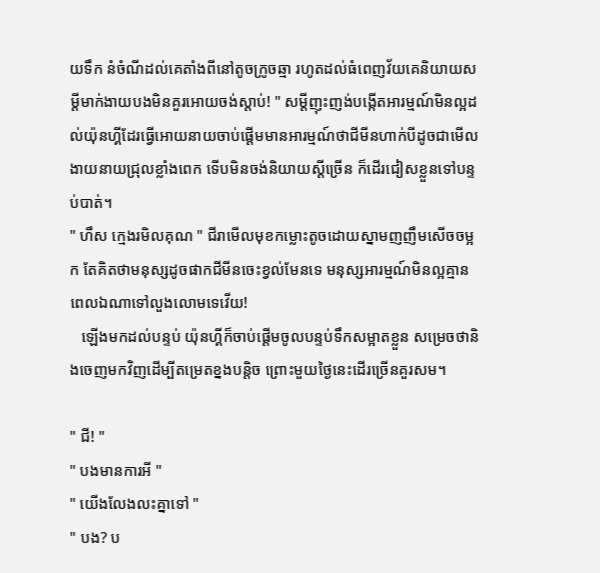យទឹក នំចំណីដល់គេតាំងពីនៅតូចក្រូចឆ្មា រហូតដល់ធំពេញវ័យគេនិយាយសម្ដីមាក់ងាយបងមិនគួរអោយចង់ស្ដាប់! " សម្ដីញុះញង់បង្កើតអារម្មណ៍មិនល្អដល់យ៉ុនហ្គីដែរធ្វើអោយនាយចាប់ផ្ដើមមានអារម្មណ៍ថាជីមីនហាក់បីដូចជាមើលងាយនាយជ្រុលខ្លាំងពេក ទើបមិនចង់និយាយស្ដីច្រើន ក៏ដើរជៀសខ្លួនទៅបន្ទប់បាត់។
" ហឹស ក្មេងរមិលគុណ " ជីរាមើលមុខកម្លោះតូចដោយស្នាមញញឹមសើចចម្អក តែគិតថាមនុស្សដូចផាកជីមីនចេះខ្វល់មែនទេ មនុស្សអារម្មណ៍មិនល្អគ្មានពេលឯណាទៅលួងលោមទេវើយ!
   ឡើងមកដល់បន្ទប់ យ៉ុនហ្គីក៏ចាប់ផ្ដើមចូលបន្ទប់ទឹកសម្អាតខ្លួន សម្រេចថានិងចេញមកវិញដើម្បីតម្រេតខ្នងបន្តិច ព្រោះមួយថ្ងៃនេះដើរច្រើនគួរសម។

" ជី! "
" បងមានការអី "
" យើងលែងលះគ្នាទៅ "
" បង? ប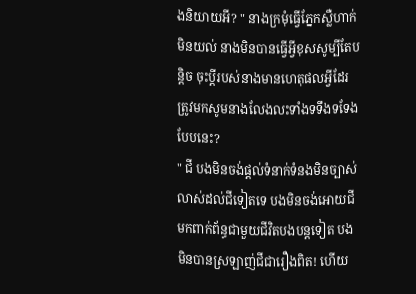ងនិយាយអី? " នាងក្រមុំធ្វើភ្នែកស្លឺហាក់មិនយល់ នាងមិនបានធ្វើអ្វីខុសសូម្បីតែបន្តិច ចុះប្ដីរបស់នាងមានហេតុផលអ្វីដែរត្រូវមកសូមនាងលែងលះទាំងទទឹងទទែងបែបនេះ?
" ជី បងមិនចង់ផ្ដល់ទំនាក់ទំនងមិនច្បាស់លាស់ដល់ជីទៀតទេ បងមិនចង់អោយជីមកពាក់ព័ន្ធជាមួយជីវិតបងបន្តទៀត បងមិនបានស្រឡាញ់ជីជារឿងពិត! ហើយ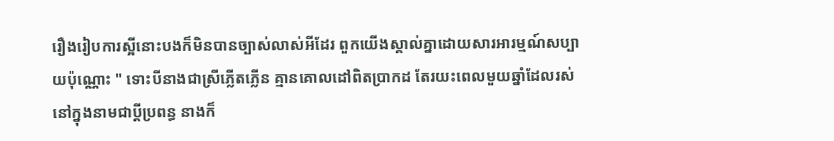រឿងរៀបការស្អីនោះបងក៏មិនបានច្បាស់លាស់អីដែរ ពួកយើងស្គាល់គ្នាដោយសារអារម្មណ៍សប្បាយប៉ុណ្ណោះ " ទោះបីនាងជាស្រីភ្លើតភ្លើន គ្មានគោលដៅពិតប្រាកដ តែរយះពេលមួយឆ្នាំដែលរស់នៅក្នុងនាមជាប្ដីប្រពន្ធ នាងក៏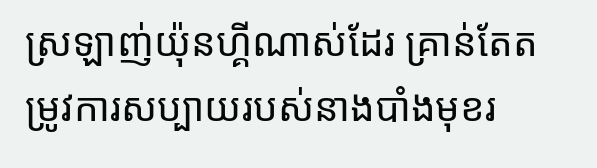ស្រឡាញ់យ៉ុនហ្គីណាស់ដែរ គ្រាន់តែតម្រូវការសប្បាយរបស់នាងបាំងមុខរ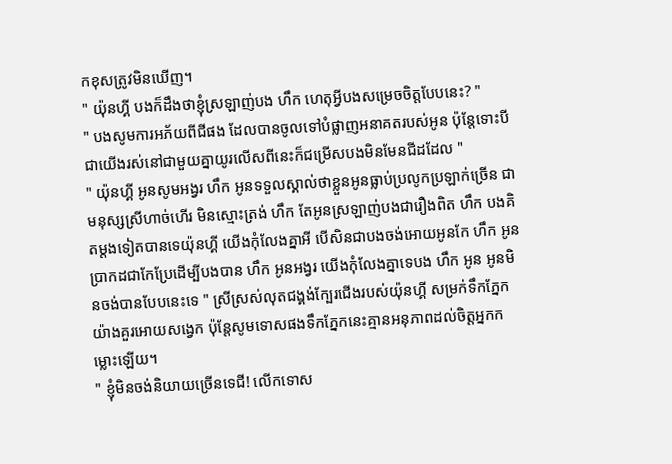កខុសត្រូវមិនឃើញ។
" យ៉ុនហ្គី បងក៏ដឹងថាខ្ញុំស្រឡាញ់បង ហឹក ហេតុអ្វីបងសម្រេចចិត្តបែបនេះ? "
" បងសូមការអភ័យពីជីផង ដែលបានចូលទៅបំផ្លាញអនាគតរបស់អូន ប៉ុន្តែទោះបីជាយើងរស់នៅជាមួយគ្នាយូរលើសពីនេះក៏ជម្រើសបងមិនមែនជីដដែល "
" យ៉ុនហ្គី អូនសូមអង្វរ ហឹក អូនទទួលស្គាល់ថាខ្លួនអូនធ្លាប់ប្រលូកប្រឡាក់ច្រើន ជាមនុស្សស្រីហាច់ហើរ មិនស្មោះត្រង់ ហឹក តែអូនស្រឡាញ់បងជារឿងពិត ហឹក បងគិតម្ដងទៀតបានទេយ៉ុនហ្គី យើងកុំលែងគ្នាអី បើសិនជាបងចង់អោយអូនកែ ហឹក អូនប្រាកដជាកែប្រែដើម្បីបងបាន ហឹក អូនអង្វរ យើងកុំលែងគ្នាទេបង ហឹក អូន អូនមិនចង់បានបែបនេះទេ " ស្រីស្រស់លុតជង្គង់ក្បែរជើងរបស់យ៉ុនហ្គី សម្រក់ទឹកភ្នែកយ៉ាងគួរអោយសង្វេក ប៉ុន្តែសូមទោសផងទឹកភ្នែកនេះគ្មានអនុភាពដល់ចិត្តអ្នកកម្លោះឡើយ។
" ខ្ញុំមិនចង់និយាយច្រើនទេជី! លើកទោស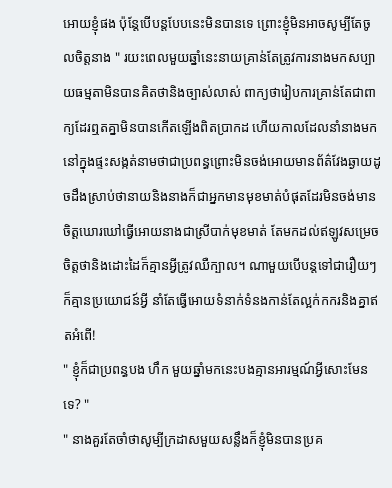អោយខ្ញុំផង ប៉ុន្តែបើបន្តបែបនេះមិនបានទេ ព្រោះខ្ញុំមិនអាចសូម្បីតែចូលចិត្តនាង " រយះពេលមួយឆ្នាំនេះនាយគ្រាន់តែត្រូវការនាងមកសប្បាយធម្មតាមិនបានគិតថានិងច្បាស់លាស់ ពាក្យថារៀបការគ្រាន់តែជាពាក្យដែរឮតគ្នាមិនបានកើតឡើងពិតប្រាកដ ហើយកាលដែលនាំនាងមកនៅក្នុងផ្ទះសង្កត់នាមថាជាប្រពន្ធព្រោះមិនចង់អោយមានព័ត៌វែងឆ្ងាយដូចដឹងស្រាប់ថានាយនិងនាងក៏ជាអ្នកមានមុខមាត់បំផុតដែរមិនចង់មានចិត្តឃោរឃៅធ្វើអោយនាងជាស្រីបាក់មុខមាត់ តែមកដល់ឥឡូវសម្រេចចិត្តថានិងដោះដៃក៏គ្មានអ្វីត្រូវឈឺក្បាល។ ណាមួយបើបន្តទៅជារឿយៗក៏គ្មានប្រយោជន៍អ្វី នាំតែធ្វើអោយទំនាក់ទំនងកាន់តែល្អក់កករនិងគ្នាឥតអំពើ!
" ខ្ញុំក៏ជាប្រពន្ធបង ហឹក មួយឆ្នាំមកនេះបងគ្មានអារម្មណ៍អ្វីសោះមែនទេ? "
" នាងគួរតែចាំថាសូម្បីក្រដាសមួយសន្លឹងក៏ខ្ញុំមិនបានប្រគ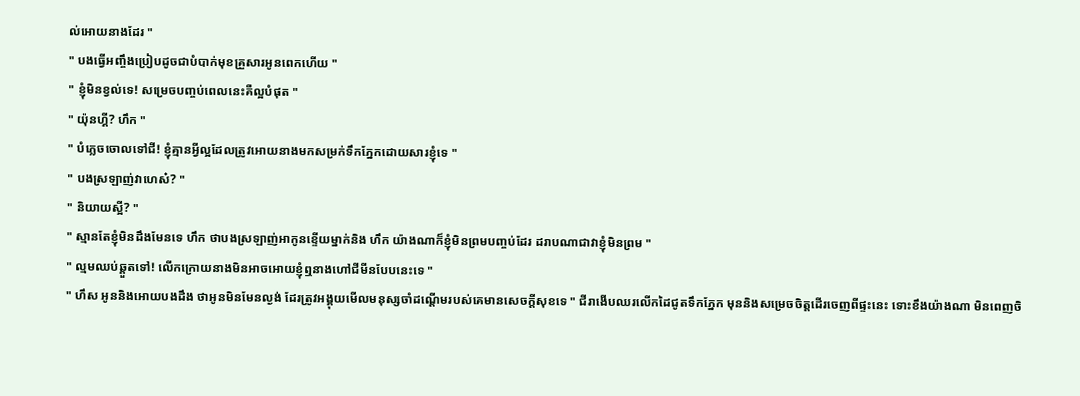ល់អោយនាងដែរ "
" បងធ្វើអញ្ចឹងប្រៀបដូចជាបំបាក់មុខគ្រួសារអូនពេកហើយ "
" ខ្ញុំមិនខ្វល់ទេ! សម្រេចបញ្ចប់ពេលនេះគឺល្អបំផុត "
" យ៉ុនហ្គី? ហឹក "
" បំភ្លេចចោលទៅជី! ខ្ញុំគ្មានអ្វីល្អដែលត្រូវអោយនាងមកសម្រក់ទឹកភ្នែកដោយសារខ្ញុំទេ "
" បងស្រឡាញ់វាហេស៎? "
" និយាយស្អី? "
" ស្មានតែខ្ញុំមិនដឹងមែនទេ ហឹក ថាបងស្រឡាញ់អាកូនខ្ទើយម្នាក់និង ហឹក យ៉ាងណាក៏ខ្ញុំមិនព្រមបញ្ចប់ដែរ ដរាបណាជាវាខ្ញុំមិនព្រម "
" ល្មមឈប់ឆ្គួតទៅ! លើកក្រោយនាងមិនអាចអោយខ្ញុំឮនាងហៅជីមីនបែបនេះទេ "
" ហឹស អូននិងអោយបងដឹង ថាអូនមិនមែនល្ងង់ ដែរត្រូវអង្គុយមើលមនុស្សចាំដណ្ដើមរបស់គេមានសេចក្ដីសុខទេ " ជីរាងើបឈរលើកដៃជូតទឹកភ្នែក មុននិងសម្រេចចិត្តដើរចេញពីផ្ទះនេះ ទោះខឹងយ៉ាងណា មិនពេញចិ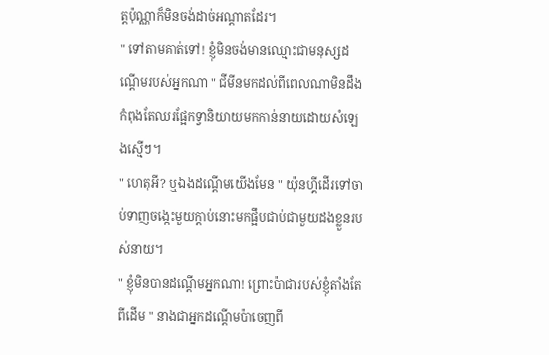ត្តប៉ុណ្ណាក៏មិនចង់ដាច់អណ្ដាតដែរ។
" ទៅតាមគាត់ទៅ! ខ្ញុំមិនចង់មានឈ្មោះជាមនុស្សដណ្ដើមរបស់អ្នកណា " ជីមីនមកដល់ពីពេលណាមិនដឹង កំពុងតែឈរផ្អែកទ្វានិយាយមកកាន់នាយដោយសំឡេងស្មើៗ។
" ហេតុអី? ឬឯងដណ្ដើមយើងមែន " យ៉ុនហ្គីដើរទៅចាប់ទាញចង្កេះមួយក្ដាប់នោះមកផ្អឹបជាប់ជាមួយដងខ្លួនរបស់នាយ។
" ខ្ញុំមិនបានដណ្ដើមអ្នកណា! ព្រោះប៉ាជារបស់ខ្ញុំតាំងតែពីដើម " នាងជាអ្នកដណ្ដើមប៉ាចេញពី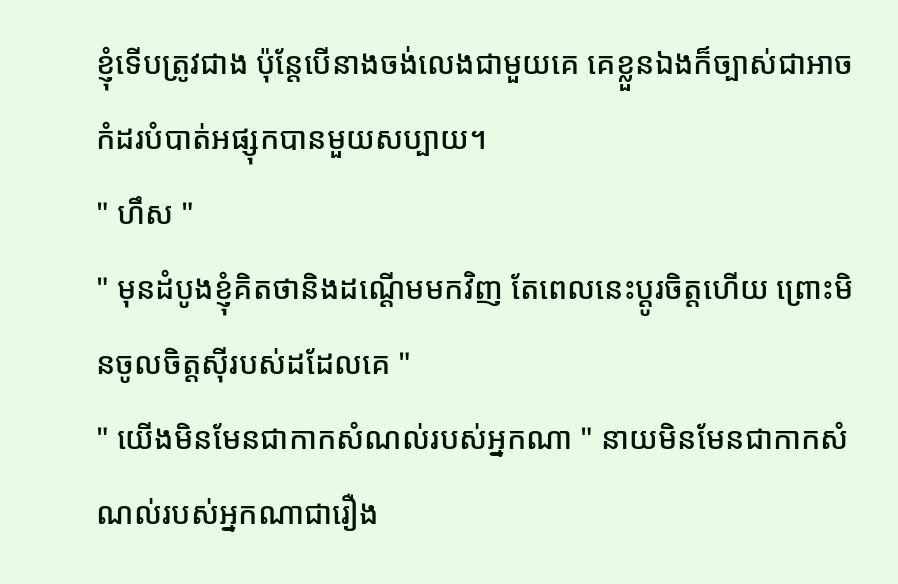ខ្ញុំទើបត្រូវជាង ប៉ុន្តែបើនាងចង់លេងជាមួយគេ គេខ្លួនឯងក៏ច្បាស់ជាអាចកំដរបំបាត់អផ្សុកបានមួយសប្បាយ។
" ហឹស "
" មុនដំបូងខ្ញុំគិតថានិងដណ្ដើមមកវិញ តែពេលនេះប្ដូរចិត្តហើយ ព្រោះមិនចូលចិត្តស៊ីរបស់ដដែលគេ "
" យើងមិនមែនជាកាកសំណល់របស់អ្នកណា " នាយមិនមែនជាកាកសំណល់របស់អ្នកណាជារឿង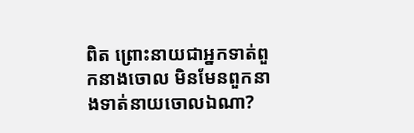ពិត ព្រោះនាយជាអ្នកទាត់ពួកនាងចោល មិនមែនពួកនាងទាត់នាយចោលឯណា?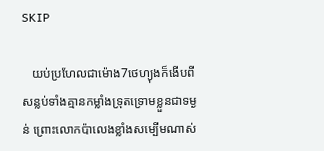SKIP

   យប់ប្រហែលជាម៉ោង7ថេហ្យុងក៏ងើបពីសន្លប់ទាំងគ្មានកម្លាំងទ្រុតទ្រោមខ្លួនជាទម្ងន់ ព្រោះលោកប៉ាលេងខ្លាំងសម្បើមណាស់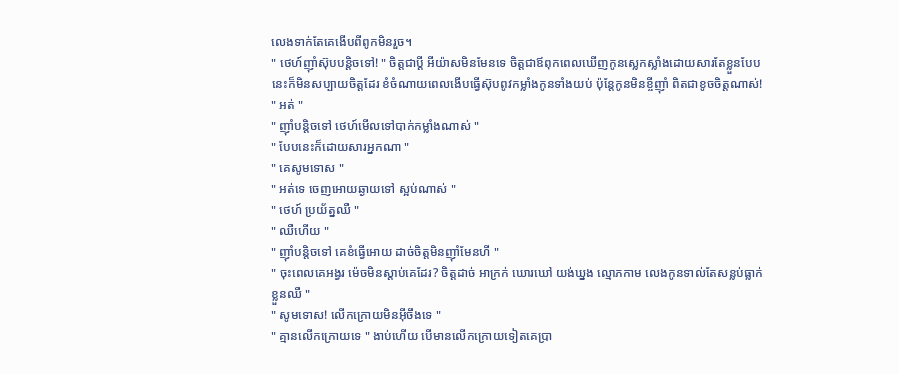លេងទាក់តែគេងើបពីពូកមិនរួច។
" ថេហ៍ញ៉ាំស៊ុបបន្តិចទៅ! " ចិត្តជាប្ដី អីយ៉ាសមិនមែនទេ ចិត្តជាឪពុកពេលឃើញកូនស្លេកស្លាំងដោយសារតែខ្លួនបែបនេះក៏មិនសប្បាយចិត្តដែរ ខំចំណាយពេលងើបធ្វើស៊ុបពូវកម្លាំងកូនទាំងយប់ ប៉ុន្តែកូនមិនខ្ចីញ៉ាំ ពិតជាខូចចិត្តណាស់!
" អត់ "
" ញ៉ាំបន្តិចទៅ ថេហ៍មើលទៅបាក់កម្លាំងណាស់ "
" បែបនេះក៏ដោយសារអ្នកណា "
" គេសូមទោស "
" អត់ទេ ចេញអោយឆ្ងាយទៅ ស្អប់ណាស់ "
" ថេហ៍ ប្រយ័ត្នឈឺ "
" ឈឺហើយ "
" ញ៉ាំបន្តិចទៅ គេខំធ្វើអោយ ដាច់ចិត្តមិនញ៉ាំមែនហី "
" ចុះពេលគេអង្វរ ម៉េចមិនស្ដាប់គេដែរ? ចិត្តដាច់ អាក្រក់ ឃោរឃៅ យង់ឃ្នង ល្មោភកាម លេងកូនទាល់តែសន្លប់ធ្លាក់ខ្លួនឈឺ "
" សូមទោស! លើកក្រោយមិនអ៊ីចឹងទេ "
" គ្មានលើកក្រោយទេ " ងាប់ហើយ បើមានលើកក្រោយទៀតគេប្រា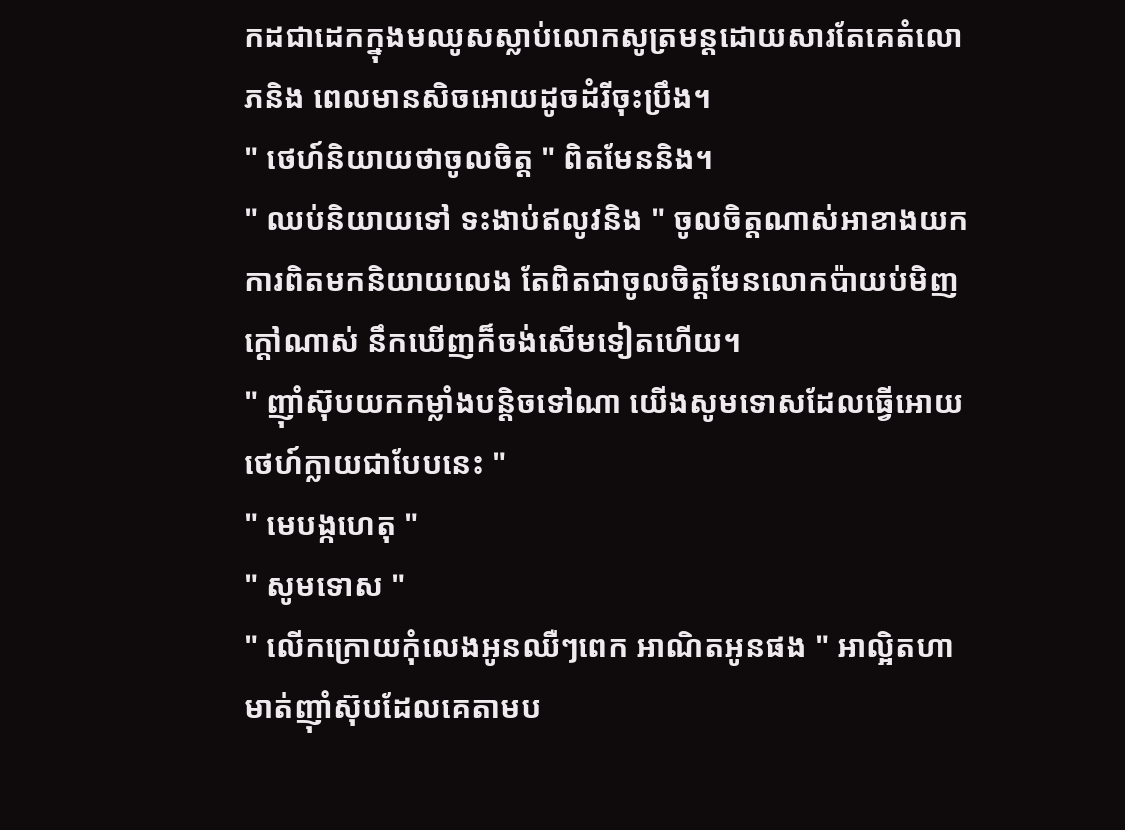កដជាដេកក្នុងមឈូសស្លាប់លោកសូត្រមន្តដោយសារតែគេតំលោភនិង ពេលមានសិចអោយដូចដំរីចុះប្រឹង។
" ថេហ៍និយាយថាចូលចិត្ត " ពិតមែននិង។
" ឈប់និយាយទៅ ទះងាប់ឥលូវនិង " ចូលចិត្តណាស់អាខាងយកការពិតមកនិយាយលេង តែពិតជាចូលចិត្តមែនលោកប៉ាយប់មិញក្ដៅណាស់ នឹកឃើញក៏ចង់សើមទៀតហើយ។
" ញ៉ាំស៊ុបយកកម្លាំងបន្តិចទៅណា យើងសូមទោសដែលធ្វើអោយថេហ៍ក្លាយជាបែបនេះ "
" មេបង្កហេតុ "
" សូមទោស "
" លើកក្រោយកុំលេងអូនឈឺៗពេក អាណិតអូនផង " អាល្អិតហាមាត់ញ៉ាំស៊ុបដែលគេតាមប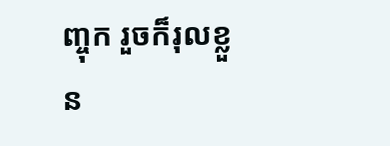ញ្ចុក រួចក៏រុលខ្លួន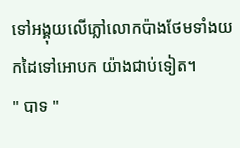ទៅអង្គុយលើភ្លៅលោកប៉ាងថែមទាំងយកដៃទៅអោបក យ៉ាងជាប់ទៀត។
" បាទ "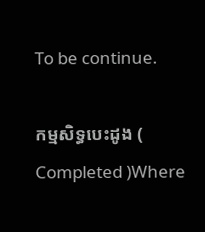To be continue.

កម្មសិទ្ធបេះដូង ( Completed )Where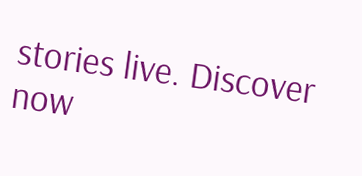stories live. Discover now